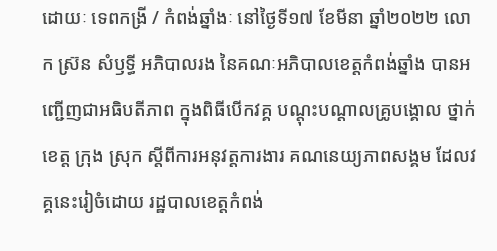ដោយៈ ទេពកង្រី / កំពង់ឆ្នាំងៈ នៅថ្ងៃទី១៧ ខែមីនា ឆ្នាំ២០២២ លោក ស្រ៊ន សំឫទ្ធី អភិបាលរង នៃគណៈអភិបាលខេត្តកំពង់ឆ្នាំង បានអញ្ជើញជាអធិបតីភាព ក្នុងពិធីបើកវគ្គ បណ្តុះបណ្តាលគ្រូបង្គោល ថ្នាក់ខេត្ត ក្រុង ស្រុក ស្តីពីការអនុវត្តការងារ គណនេយ្យភាពសង្គម ដែលវគ្គនេះរៀចំដោយ រដ្ឋបាលខេត្តកំពង់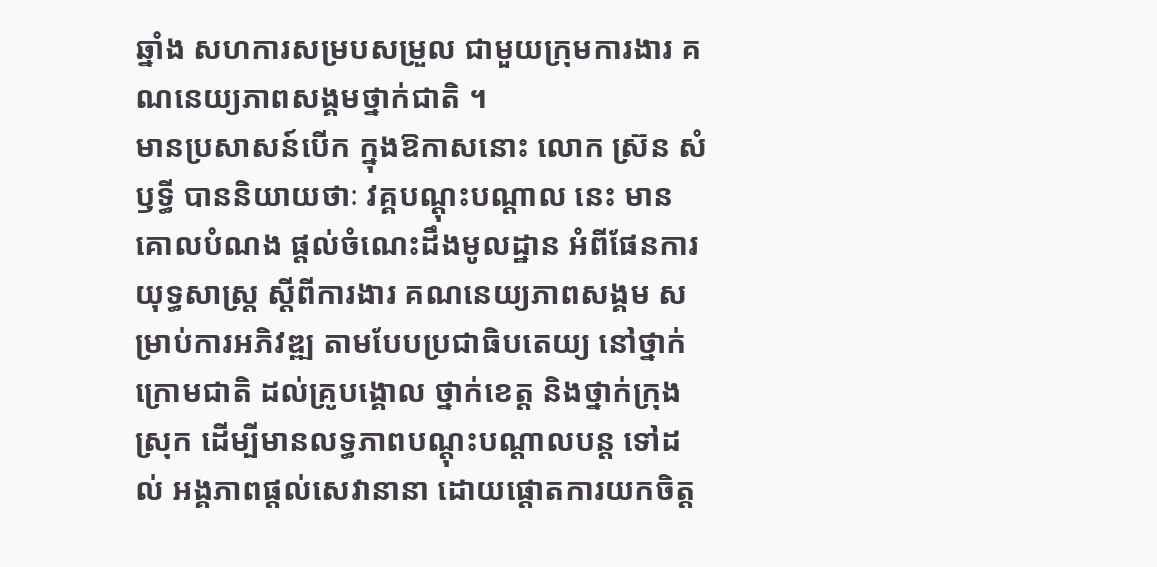ឆ្នាំង សហការសម្របសម្រួល ជាមួយក្រុមការងារ គណនេយ្យភាពសង្គមថ្នាក់ជាតិ ។
មានប្រសាសន៍បើក ក្នុងឱកាសនោះ លោក ស្រ៊ន សំឫទ្ធី បាននិយាយថាៈ វគ្គបណ្ដុះបណ្ដាល នេះ មានគោលបំណង ផ្តល់ចំណេះដឹងមូលដ្ឋាន អំពីផែនការយុទ្ធសាស្ត្រ ស្តីពីការងារ គណនេយ្យភាពសង្គម សម្រាប់ការអភិវឌ្ឍ តាមបែបប្រជាធិបតេយ្យ នៅថ្នាក់ក្រោមជាតិ ដល់គ្រូបង្គោល ថ្នាក់ខេត្ត និងថ្នាក់ក្រុង ស្រុក ដើម្បីមានលទ្ធភាពបណ្តុះបណ្តាលបន្ត ទៅដល់ អង្គភាពផ្តល់សេវានានា ដោយផ្តោតការយកចិត្ត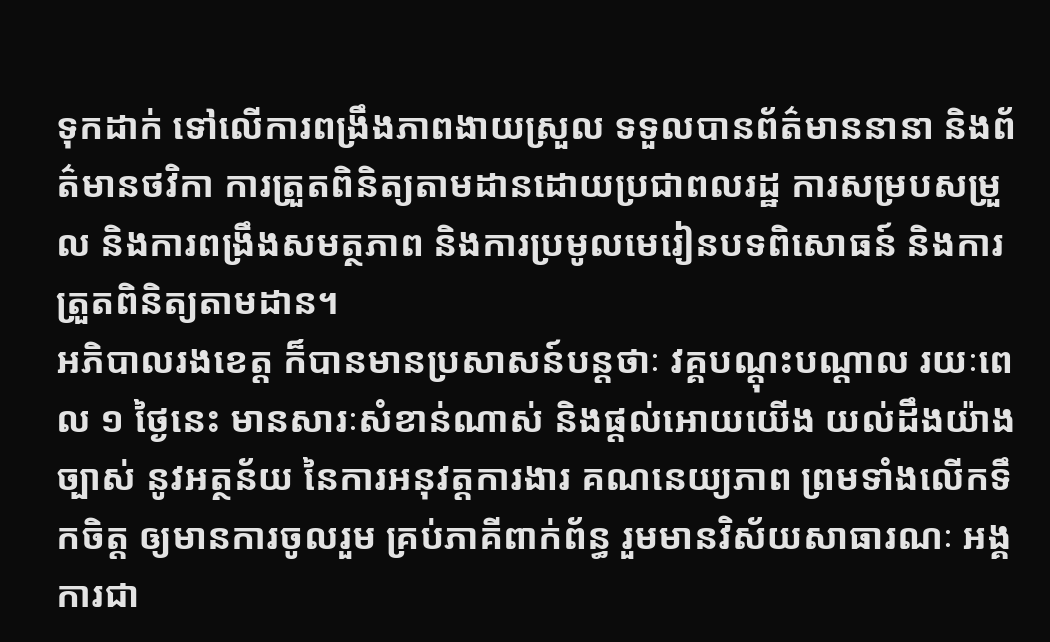ទុកដាក់ ទៅលើការពង្រឹងភាពងាយស្រួល ទទួលបានព័ត៌មាននានា និងព័ត៌មានថវិកា ការត្រួតពិនិត្យតាមដានដោយប្រជាពលរដ្ឋ ការសម្របសម្រួល និងការពង្រឹងសមត្ថភាព និងការប្រមូលមេរៀនបទពិសោធន៍ និងការត្រួតពិនិត្យតាមដាន។
អភិបាលរងខេត្ត ក៏បានមានប្រសាសន៍បន្តថាៈ វគ្គបណ្តុះបណ្តាល រយៈពេល ១ ថ្ងៃនេះ មានសារៈសំខាន់ណាស់ និងផ្តល់អោយយើង យល់ដឹងយ៉ាងច្បាស់ នូវអត្ថន័យ នៃការអនុវត្តការងារ គណនេយ្យភាព ព្រមទាំងលើកទឹកចិត្ត ឲ្យមានការចូលរួម គ្រប់ភាគីពាក់ព័ន្ធ រួមមានវិស័យសាធារណៈ អង្គការជា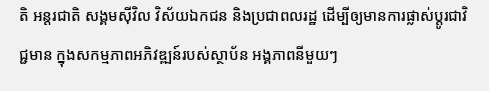តិ អន្តរជាតិ សង្គមស៊ីវិល វិស័យឯកជន និងប្រជាពលរដ្ឋ ដើម្បីឲ្យមានការផ្លាស់ប្តូរជាវិជ្ជមាន ក្នុងសកម្មភាពអភិវឌ្ឍន៍របស់ស្ថាប័ន អង្គភាពនីមួយៗ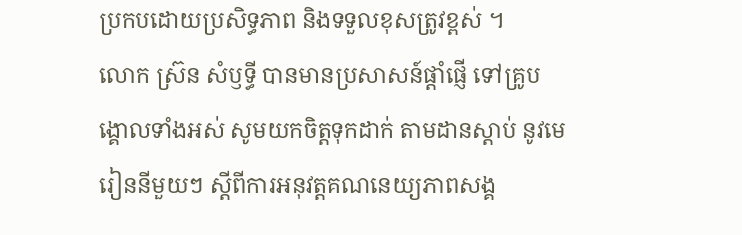ប្រកបដោយប្រសិទ្ធភាព និងទទួលខុសត្រូវខ្ពស់ ។
លោក ស្រ៊ន សំឫទ្ធី បានមានប្រសាសន៍ផ្តាំផ្ញើ ទៅគ្រូបង្គោលទាំងអស់ សូមយកចិត្តទុកដាក់ តាមដានស្តាប់ នូវមេរៀននីមួយៗ ស្តីពីការអនុវត្តគណនេយ្យភាពសង្គ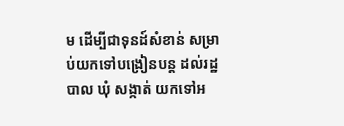ម ដើម្បីជាទុនដ៍សំខាន់ សម្រាប់យកទៅបង្រៀនបន្ត ដល់រដ្ឋបាល ឃុំ សង្កាត់ យកទៅអ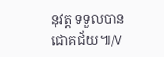នុវត្ត ទទួលបានជោគជ័យ៕/V